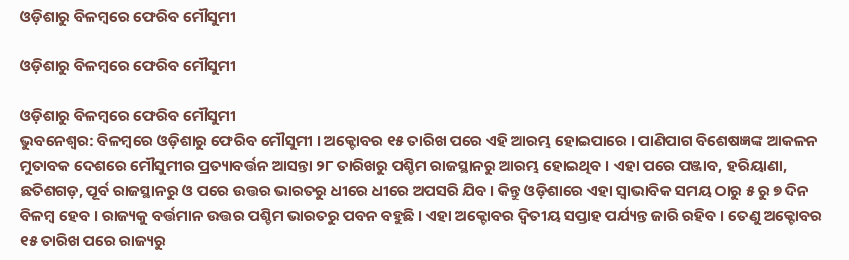ଓଡ଼ିଶାରୁ ବିଳମ୍ବରେ ଫେରିବ ମୌସୁମୀ

ଓଡ଼ିଶାରୁ ବିଳମ୍ବରେ ଫେରିବ ମୌସୁମୀ

ଓଡ଼ିଶାରୁ ବିଳମ୍ବରେ ଫେରିବ ମୌସୁମୀ
ଭୁବନେଶ୍ୱର: ବିଳମ୍ବରେ ଓଡ଼ିଶାରୁ ଫେରିବ ମୌସୁମୀ । ଅକ୍ଟୋବର ୧୫ ତାରିଖ ପରେ ଏହି ଆରମ୍ଭ ହୋଇପାରେ । ପାଣିପାଗ ବିଶେଷଜ୍ଞଙ୍କ ଆକଳନ ମୁତାବକ ଦେଶରେ ମୌସୁମୀର ପ୍ରତ୍ୟାବର୍ତ୍ତନ ଆସନ୍ତା ୨୮ ତାରିଖରୁ ପଶ୍ଚିମ ରାଜସ୍ଥାନରୁ ଆରମ୍ଭ ହୋଇଥିବ । ଏହା ପରେ ପଞ୍ଜାବ, ହରିୟାଣା, ଛତିଶଗଡ଼, ପୂର୍ବ ରାଜସ୍ଥାନରୁ ଓ ପରେ ଉତ୍ତର ଭାରତରୁ ଧୀରେ ଧୀରେ ଅପସରି ଯିବ । କିନ୍ତୁ ଓଡ଼ିଶାରେ ଏହା ସ୍ୱାଭାବିକ ସମୟ ଠାରୁ ୫ ରୁ ୭ ଦିନ ବିଳମ୍ବ ହେବ । ରାଜ୍ୟକୁ ବର୍ତ୍ତମାନ ଉତ୍ତର ପଶ୍ଚିମ ଭାରତରୁ ପବନ ବହୁଛି । ଏହା ଅକ୍ଟୋବର ଦ୍ୱିତୀୟ ସପ୍ତାହ ପର୍ଯ୍ୟନ୍ତ ଜାରି ରହିବ । ତେଣୁ ଅକ୍ଟୋବର ୧୫ ତାରିଖ ପରେ ରାଜ୍ୟରୁ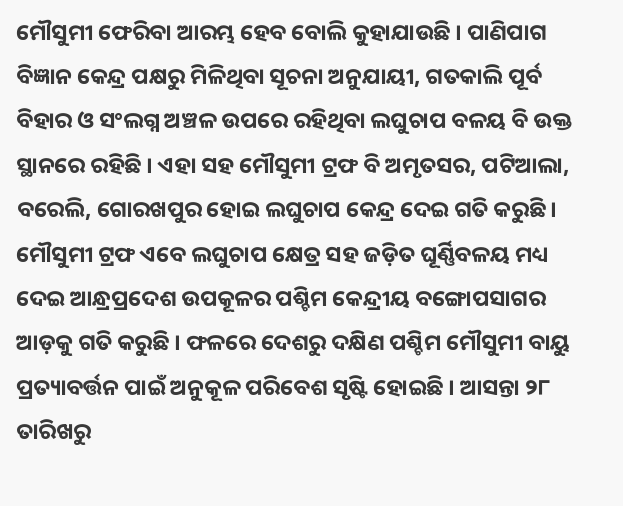ମୌସୁମୀ ଫେରିବା ଆରମ୍ଭ ହେବ ବୋଲି କୁହାଯାଉଛି । ପାଣିପାଗ ବିଜ୍ଞାନ କେନ୍ଦ୍ର ପକ୍ଷରୁ ମିଳିଥିବା ସୂଚନା ଅନୁଯାୟୀ, ଗତକାଲି ପୂର୍ବ ବିହାର ଓ ସଂଲଗ୍ନ ଅଞ୍ଚଳ ଉପରେ ରହିଥିବା ଲଘୁଚାପ ବଳୟ ବି ଉକ୍ତ ସ୍ଥାନରେ ରହିଛି । ଏହା ସହ ମୌସୁମୀ ଟ୍ରଫ ବି ଅମୃତସର, ପଟିଆଲା, ବରେଲି, ଗୋରଖପୁର ହୋଇ ଲଘୁଚାପ କେନ୍ଦ୍ର ଦେଇ ଗତି କରୁଛି । ମୌସୁମୀ ଟ୍ରଫ ଏବେ ଲଘୁଚାପ କ୍ଷେତ୍ର ସହ ଜଡ଼ିତ ଘୂର୍ଣ୍ଣିବଳୟ ମଧ୍ୟ ଦେଇ ଆନ୍ଧ୍ରପ୍ରଦେଶ ଉପକୂଳର ପଶ୍ଚିମ କେନ୍ଦ୍ରୀୟ ବଙ୍ଗୋପସାଗର ଆଡ଼କୁ ଗତି କରୁଛି । ଫଳରେ ଦେଶରୁ ଦକ୍ଷିଣ ପଶ୍ଚିମ ମୌସୁମୀ ବାୟୁ ପ୍ରତ୍ୟାବର୍ତ୍ତନ ପାଇଁ ଅନୁକୂଳ ପରିବେଶ ସୃଷ୍ଟି ହୋଇଛି । ଆସନ୍ତା ୨୮ ତାରିଖରୁ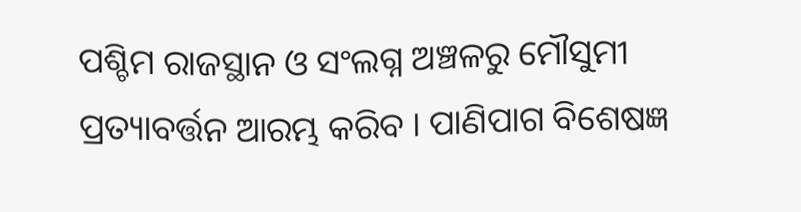ପଶ୍ଚିମ ରାଜସ୍ଥାନ ଓ ସଂଲଗ୍ନ ଅଞ୍ଚଳରୁ ମୌସୁମୀ ପ୍ରତ୍ୟାବର୍ତ୍ତନ ଆରମ୍ଭ କରିବ । ପାଣିପାଗ ବିଶେଷଜ୍ଞ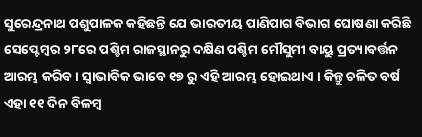ସୁରେନ୍ଦ୍ରନାଥ ପଶୁପାଳକ କହିଛନ୍ତି ଯେ ଭାରତୀୟ ପାଣିପାଗ ବିଭାଗ ଘୋଷଣା କରିଛି ସେପ୍ଟେମ୍ବର ୨୮ରେ ପଶ୍ଚିମ ରାଜସ୍ଥାନରୁ ଦକ୍ଷିଣ ପଶ୍ଚିମ ମୌସୁମୀ ବାୟୁ ପ୍ରତ୍ୟାବର୍ତ୍ତନ ଆରମ୍ଭ କରିବ । ସ୍ୱାଭାବିକ ଭାବେ ୧୭ ରୁ ଏହି ଆରମ୍ଭ ହୋଇଥାଏ । କିନ୍ତୁ ଚଳିତ ବର୍ଷ ଏହା ୧୧ ଦିନ ବିଳମ୍ବ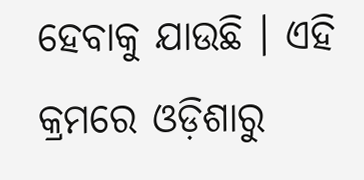ହେବାକୁ ଯାଉଛି । ଏହି କ୍ରମରେ ଓଡ଼ିଶାରୁ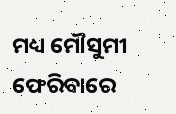ମଧ୍ୟ ମୌସୁମୀ ଫେରିବାରେ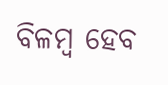ବିଳମ୍ବ ହେବ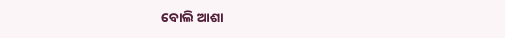ବୋଲି ଆଶା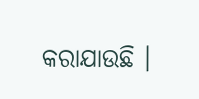କରାଯାଉଛି ।